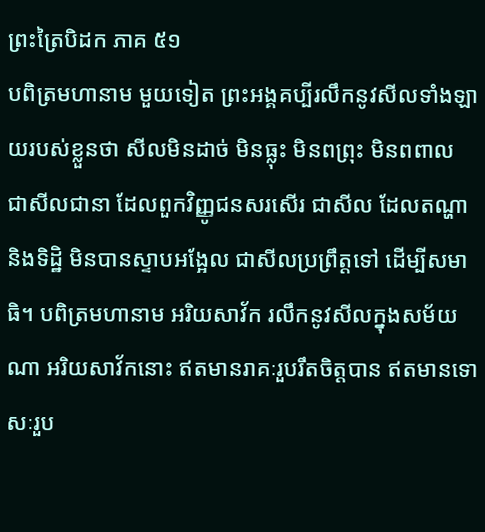ព្រះត្រៃបិដក ភាគ ៥១
បពិត្រមហានាម មួយទៀត ព្រះអង្គគប្បីរលឹកនូវសីលទាំងឡាយរបស់ខ្លួនថា សីលមិនដាច់ មិនធ្លុះ មិនពព្រុះ មិនពពាល ជាសីលជានា ដែលពួកវិញ្ញូជនសរសើរ ជាសីល ដែលតណ្ហា និងទិដ្ឋិ មិនបានស្ទាបអង្អែល ជាសីលប្រព្រឹត្តទៅ ដើម្បីសមាធិ។ បពិត្រមហានាម អរិយសាវ័ក រលឹកនូវសីលក្នុងសម័យណា អរិយសាវ័កនោះ ឥតមានរាគៈរួបរឹតចិត្តបាន ឥតមានទោសៈរួប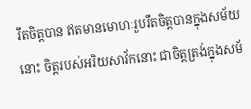រឹតចិត្តបាន ឥតមានមោហៈរួបរឹតចិត្តបានក្នុងសម័យនោះ ចិត្តរបស់អរិយសាវ័កនោះ ជាចិត្តត្រង់ក្នុងសម័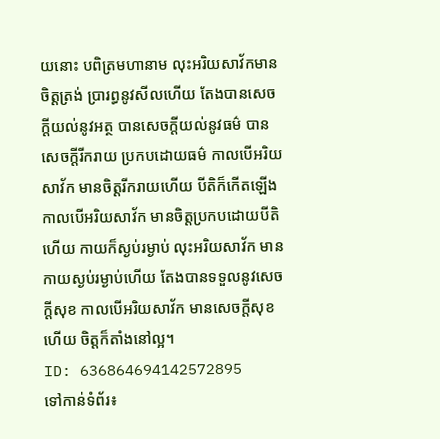យនោះ បពិត្រមហានាម លុះអរិយសាវ័កមានចិត្តត្រង់ ប្រារព្ធនូវសីលហើយ តែងបានសេចក្តីយល់នូវអត្ថ បានសេចក្តីយល់នូវធម៌ បានសេចក្តីរីករាយ ប្រកបដោយធម៌ កាលបើអរិយសាវ័ក មានចិត្តរីករាយហើយ បីតិក៏កើតឡើង កាលបើអរិយសាវ័ក មានចិត្តប្រកបដោយបីតិហើយ កាយក៏ស្ងប់រម្ងាប់ លុះអរិយសាវ័ក មានកាយស្ងប់រម្ងាប់ហើយ តែងបានទទួលនូវសេចក្តីសុខ កាលបើអរិយសាវ័ក មានសេចក្តីសុខហើយ ចិត្តក៏តាំងនៅល្អ។
ID: 636864694142572895
ទៅកាន់ទំព័រ៖